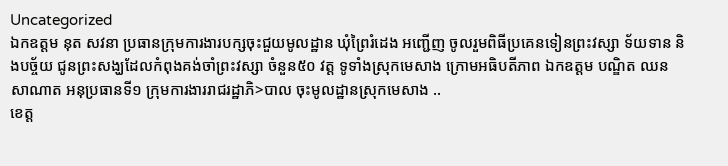Uncategorized
ឯកឧត្តម នុត សវនា ប្រធានក្រុមការងារបក្សចុះជួយមូលដ្ឋាន ឃុំព្រៃរំដេង អញ្ជើញ ចូលរួមពិធីប្រគេនទៀនព្រះវស្សា ទ័យទាន និងបច្ច័យ ជូនព្រះសង្ឃដែលកំពុងគង់ចាំព្រះវស្សា ចំនួន៥០ វត្ត ទូទាំងស្រុកមេសាង ក្រោមអធិបតីភាព ឯកឧត្តម បណ្ឌិត ឈន សាណាត អនុប្រធានទី១ ក្រុមការងាររាជរដ្ឋាភិ>បាល ចុះមូលដ្ឋានស្រុកមេសាង ..
ខេត្ត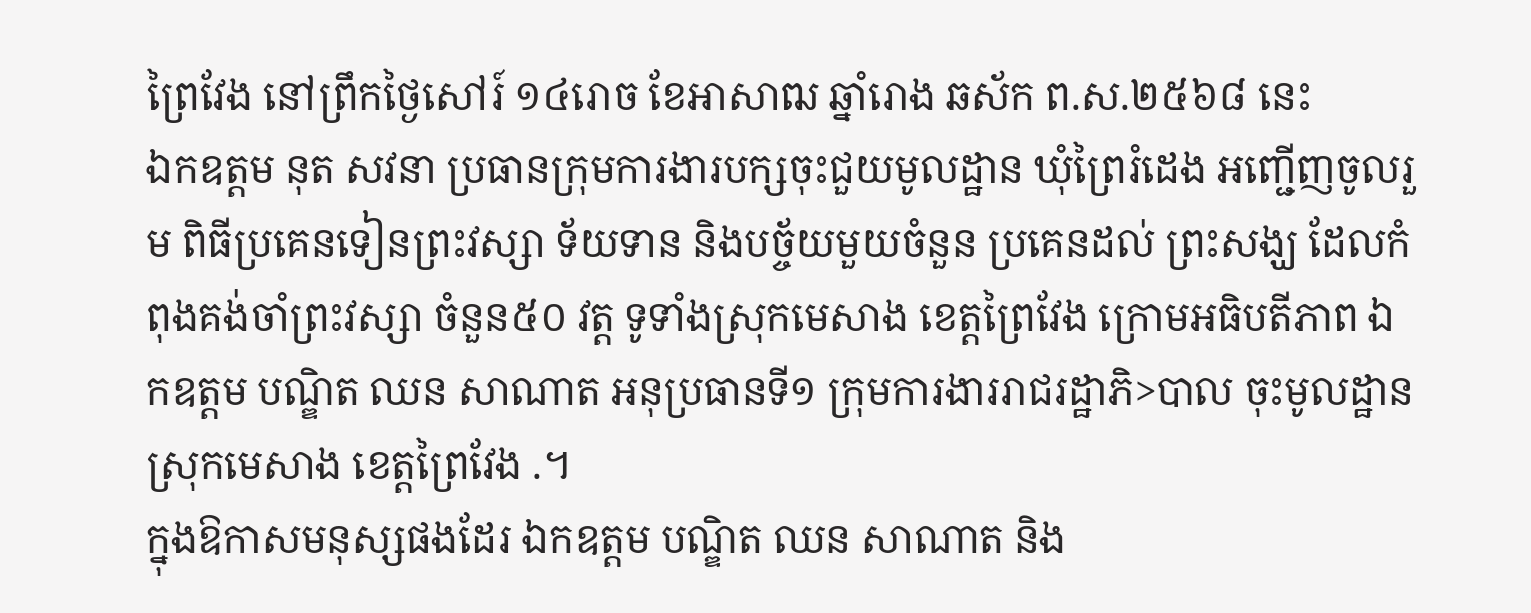ព្រៃវែង នៅព្រឹកថ្ងៃសៅរ៍ ១៤រោច ខែអាសាឍ ឆ្នាំរោង ឆស័ក ព.ស.២៥៦៨ នេះ
ឯកឧត្តម នុត សវនា ប្រធានក្រុមការងារបក្សចុះជួយមូលដ្ឋាន ឃុំព្រៃរំដេង អញ្ជើញចូលរួម ពិធីប្រគេនទៀនព្រះវស្សា ទ័យទាន និងបច្ច័យមួយចំនួន ប្រគេនដល់ ព្រះសង្ឃ ដែលកំពុងគង់ចាំព្រះវស្សា ចំនួន៥០ វត្ត ទូទាំងស្រុកមេសាង ខេត្តព្រៃវែង ក្រោមអធិបតីភាព ឯកឧត្តម បណ្ឌិត ឈន សាណាត អនុប្រធានទី១ ក្រុមការងាររាជរដ្ឋាភិ>បាល ចុះមូលដ្ឋានស្រុកមេសាង ខេត្តព្រៃវែង .។
ក្នុងឱកាសមនុស្សផងដែរ ឯកឧត្តម បណ្ឌិត ឈន សាណាត និង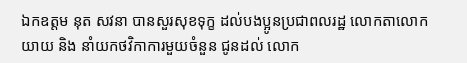ឯកឧត្តម នុត សវនា បានសួរសុខទុក្ខ ដល់បងប្អូនប្រជាពលរដ្ឋ លោកតាលោកយាយ និង នាំយកថវិកាការមួយចំនួន ជូនដល់ លោក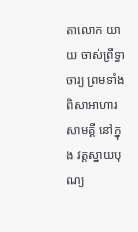តាលោក យាយ ចាស់ព្រឹទ្ធាចារ្យ ព្រមទាំង ពិសាអាហារសាមគ្គី នៅក្នុង វត្តស្នាយបុណ្យ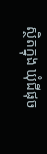ស្ថិតក្នុង ឃុំជីផុច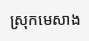ស្រុកមេសាង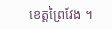ខេត្តព្រៃវែង ។